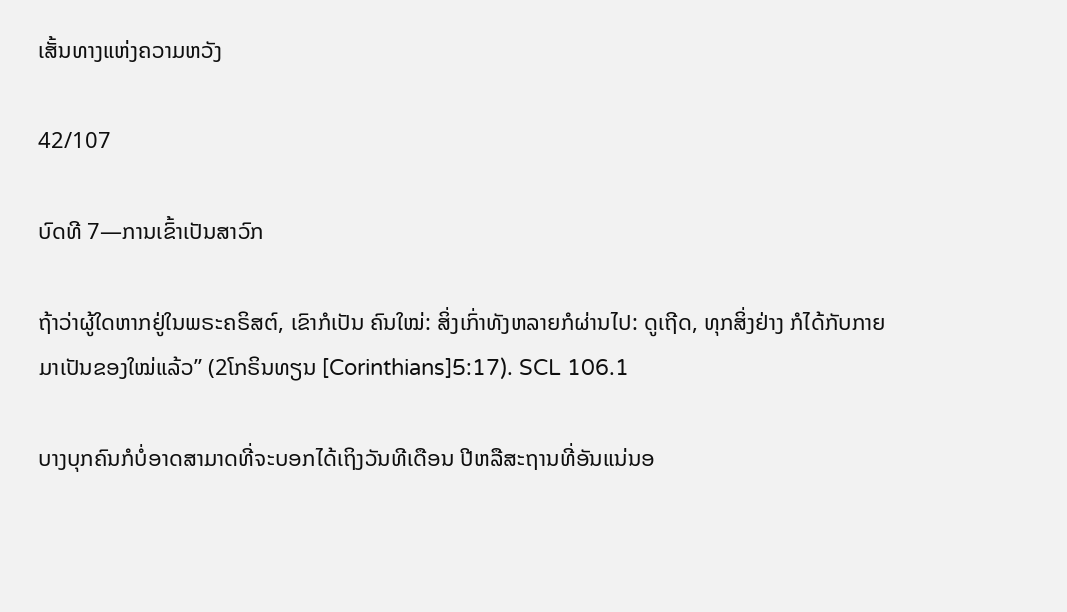ເສັ້ນທາງແຫ່ງຄວາມຫວັງ

42/107

ບົດທີ 7—ການເຂົ້າເປັນສາວົກ

ຖ້າວ່າຜູ້ໃດຫາກຢູ່ໃນພຣະຄຣິສຕ໌, ເຂົາກໍເປັນ ຄົນໃໝ່: ສິ່ງເກົ່າທັງຫລາຍກໍຜ່ານໄປ: ດູເຖີດ, ທຸກສິ່ງຢ່າງ ກໍໄດ້ກັບກາຍມາເປັນຂອງໃໝ່ແລ້ວ” (2ໂກຣິນທຽນ [Corinthians]5:17). SCL 106.1

ບາງບຸກຄົນກໍບໍ່ອາດສາມາດທີ່ຈະບອກໄດ້ເຖິງວັນທີເດືອນ ປີຫລືສະຖານທີ່ອັນແນ່ນອ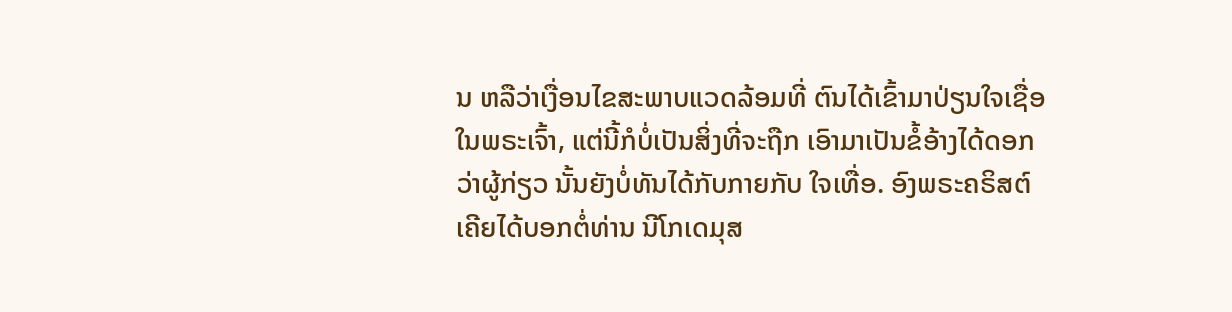ນ ຫລືວ່າເງື່ອນໄຂສະພາບແວດລ້ອມທີ່ ຕົນໄດ້ເຂົ້າມາປ່ຽນໃຈເຊື່ອໃນພຣະເຈົ້າ, ແຕ່ນີ້ກໍບໍ່ເປັນສິ່ງທີ່ຈະຖືກ ເອົາມາເປັນຂໍ້ອ້າງໄດ້ດອກວ່າຜູ້ກ່ຽວ ນັ້ນຍັງບໍ່ທັນໄດ້ກັບກາຍກັບ ໃຈເທື່ອ. ອົງພຣະຄຣິສຕ໌ເຄີຍໄດ້ບອກຕໍ່ທ່ານ ນີໂກເດມຸສ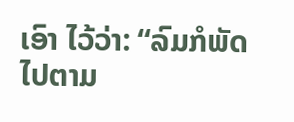ເອົາ ໄວ້ວ່າ: “ລົມກໍພັດໄປຕາມ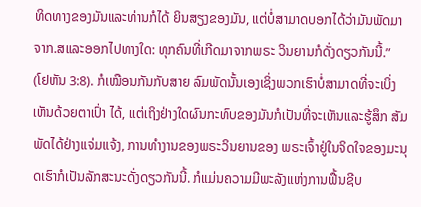ທິດທາງຂອງມັນແລະທ່ານກໍໄດ້ ຍິນສຽງຂອງມັນ, ແຕ່ບໍ່ສາມາດບອກໄດ້ວ່າມັນພັດມາ ຈາກ.ສແລະອອກໄປທາງໃດ: ທຸກຄົນທີ່ເກີດມາຈາກພຣະ ວິນຍານກໍດັ່ງດຽວກັນນີ້.” (ໂຢຫັນ 3:8). ກໍເໝືອນກັນກັບສາຍ ລົມພັດນັ້ນເອງເຊິ່ງພວກເຮົາບໍ່ສາມາດທີ່ຈະເບິ່ງເຫັນດ້ວຍຕາເປົ່າ ໄດ້, ແຕ່ເຖິງຢ່າງໃດຜົນກະທົບຂອງມັນກໍເປັນທີ່ຈະເຫັນແລະຮູ້ສຶກ ສັມພັດໄດ້ຢ່າງແຈ່ມແຈ້ງ, ການທຳງານຂອງພຣະວິນຍານຂອງ ພຣະເຈົ້າຢູ່ໃນຈິດໃຈຂອງມະນຸດເຮົາກໍເປັນລັກສະນະດັ່ງດຽວກັນນີ້. ກໍແມ່ນຄວາມມີພະລັງແຫ່ງການຟື້ນຊີບ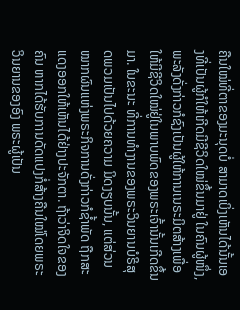ຄືນໃໝ່ທີ່ຕາຂອງມະນຸດບໍ່ ສາມາດເບິ່ງເຫັນໄດ້ນັ້ນເອງທີ່ເປັນຜູ້ກໍໃຫ້ເກີດມີຊີວິດໃໝ່ຂຶ້ນມາຢູ່ ໃນຄົນຜູ້ໜຶ່ງ,ພະລັງດັ່ງກ່າວກໍຊົງເປັນຜູ້ໃຫ້ການເນຣະມິຕສ້າງເພື່ອ ໃຫ້ມີຊີວິດໃໝ່ຢູ່ໃນພາບພົດຂອງພຣະເຈົ້ານັ້ນເກີດຂຶ້ນມາ. ໃນຂະນະ ທີ່ການທຳງານຂອງພຣະວິນຍານບໍຣິສຸດພວມເປັນໄປດ້ວຍຄວາມ ມິດງຽບນັ້ນ, ແຕ່ສ່ວນໝາກຜົນແຫ່ງພຣະກິຈການດັ່ງກ່າວກໍຊ້ຳພັດ ຖືກສະແດງອອກໃຫ້ເຫັນໄດ້ຢ່າງປະຈັກຕາ. ຖ້າວ່າຈິດໃຈຂອງຄົນ ຫາກໄດ້ຮັບການດັດແປງກໍ່ສ້າງຄືນໃໝ່ໂດຍພຣະວິນຍານຂອງອົງ ພຣະຜູ້ເປັນ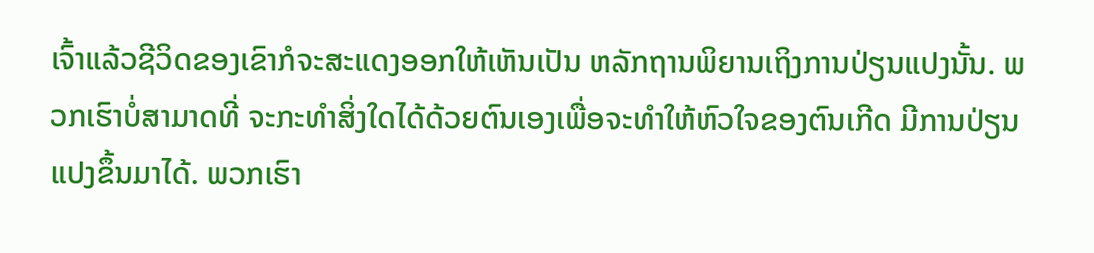ເຈົ້າແລ້ວຊີວິດຂອງເຂົາກໍຈະສະແດງອອກໃຫ້ເຫັນເປັນ ຫລັກຖານພິຍານເຖິງການປ່ຽນແປງນັ້ນ. ພວກເຮົາບໍ່ສາມາດທີ່ ຈະກະທຳສິ່ງໃດໄດ້ດ້ວຍຕົນເອງເພື່ອຈະທຳໃຫ້ຫົວໃຈຂອງຕົນເກີດ ມີການປ່ຽນແປງຂຶ້ນມາໄດ້. ພວກເຮົາ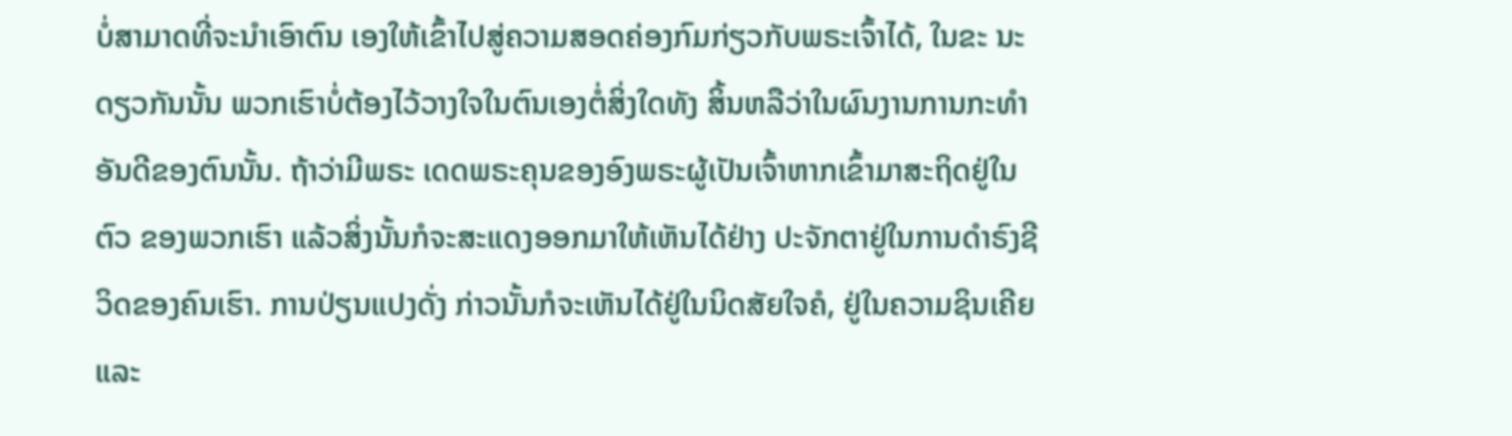ບໍ່ສາມາດທີ່ຈະນຳເອົາຕົນ ເອງໃຫ້ເຂົ້າໄປສູ່ຄວາມສອດຄ່ອງກົມກ່ຽວກັບພຣະເຈົ້າໄດ້, ໃນຂະ ນະດຽວກັນນັ້ນ ພວກເຮົາບໍ່ຕ້ອງໄວ້ວາງໃຈໃນຕົນເອງຕໍ່ສິ່ງໃດທັງ ສິ້ນຫລືວ່າໃນຜົນງານການກະທຳອັນດີຂອງຕົນນັ້ນ. ຖ້າວ່າມີພຣະ ເດດພຣະຄຸນຂອງອົງພຣະຜູ້ເປັນເຈົ້າຫາກເຂົ້າມາສະຖິດຢູ່ໃນຕົວ ຂອງພວກເຮົາ ແລ້ວສິ່ງນັ້ນກໍຈະສະແດງອອກມາໃຫ້ເຫັນໄດ້ຢ່າງ ປະຈັກຕາຢູ່ໃນການດຳຣົງຊີວິດຂອງຄົນເຮົາ. ການປ່ຽນແປງດັ່ງ ກ່າວນັ້ນກໍຈະເຫັນໄດ້ຢູ່ໃນນິດສັຍໃຈຄໍ, ຢູ່ໃນຄວາມຊິນເຄີຍ ແລະ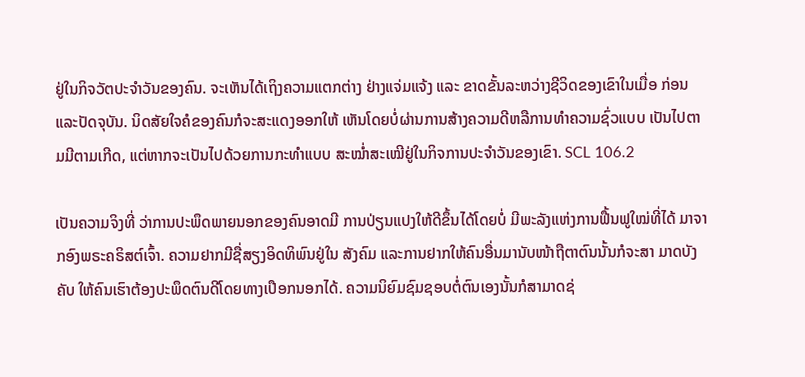ຢູ່ໃນກິຈວັຕປະຈຳວັນຂອງຄົນ. ຈະເຫັນໄດ້ເຖິງຄວາມແຕກຕ່າງ ຢ່າງແຈ່ມແຈ້ງ ແລະ ຂາດຂັ້ນລະຫວ່າງຊີວິດຂອງເຂົາໃນເມື່ອ ກ່ອນແລະປັດຈຸບັນ. ນິດສັຍໃຈຄໍຂອງຄົນກໍຈະສະແດງອອກໃຫ້ ເຫັນໂດຍບໍ່ຜ່ານການສ້າງຄວາມດີຫລືການທຳຄວາມຊົ່ວແບບ ເປັນໄປຕາມມີຕາມເກີດ, ແຕ່ຫາກຈະເປັນໄປດ້ວຍການກະທຳແບບ ສະໝ່ຳສະເໝີຢູ່ໃນກິຈການປະຈຳວັນຂອງເຂົາ. SCL 106.2

ເປັນຄວາມຈິງທີ່ ວ່າການປະພຶດພາຍນອກຂອງຄົນອາດມີ ການປ່ຽນແປງໃຫ້ດີຂຶ້ນໄດ້ໂດຍບໍ່ ມີພະລັງແຫ່ງການຟື້ນຟູໃໝ່ທີ່ໄດ້ ມາຈາກອົງພຣະຄຣິສຕ໌ເຈົ້າ. ຄວາມຢາກມີຊື່ສຽງອິດທິພົນຢູ່ໃນ ສັງຄົມ ແລະການຢາກໃຫ້ຄົນອື່ນມານັບໜ້າຖືຕາຕົນນັ້ນກໍຈະສາ ມາດບັງຄັບ ໃຫ້ຄົນເຮົາຕ້ອງປະພຶດຕົນດີໂດຍທາງເປືອກນອກໄດ້. ຄວາມນິຍົມຊົມຊອບຕໍ່ຕົນເອງນັ້ນກໍສາມາດຊ່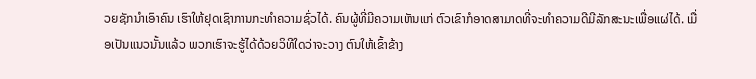ວຍຊັກນຳເອົາຄົນ ເຮົາໃຫ້ຢຸດເຊົາການກະທຳຄວາມຊົ່ວໄດ້. ຄົນຜູ້ທີ່ມີຄວາມເຫັນແກ່ ຕົວເຂົາກໍອາດສາມາດທີ່ຈະທຳຄວາມດີມີລັກສະນະເພື່ອແຜ່ໄດ້. ເມື່ອເປັນແນວນັ້ນແລ້ວ ພວກເຮົາຈະຮູ້ໄດ້ດ້ວຍວິທີໃດວ່າຈະວາງ ຕົນໃຫ້ເຂົ້າຂ້າງ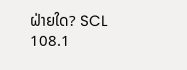ຝ່າຍໃດ? SCL 108.1